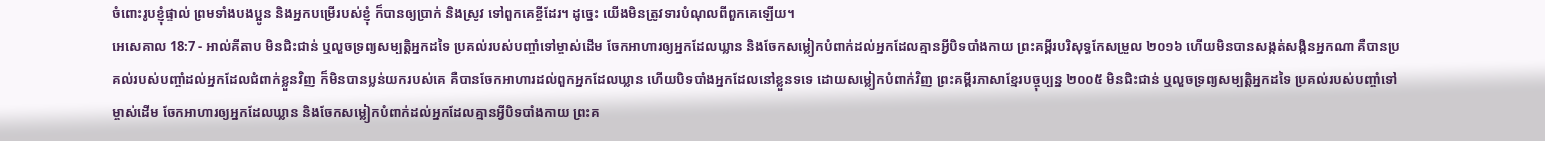ចំពោះរូបខ្ញុំផ្ទាល់ ព្រមទាំងបងប្អូន និងអ្នកបម្រើរបស់ខ្ញុំ ក៏បានឲ្យប្រាក់ និងស្រូវ ទៅពួកគេខ្ចីដែរ។ ដូច្នេះ យើងមិនត្រូវទារបំណុលពីពួកគេឡើយ។
អេសេគាល 18:7 - អាល់គីតាប មិនជិះជាន់ ឬលួចទ្រព្យសម្បត្តិអ្នកដទៃ ប្រគល់របស់បញ្ចាំទៅម្ចាស់ដើម ចែកអាហារឲ្យអ្នកដែលឃ្លាន និងចែកសម្លៀកបំពាក់ដល់អ្នកដែលគ្មានអ្វីបិទបាំងកាយ ព្រះគម្ពីរបរិសុទ្ធកែសម្រួល ២០១៦ ហើយមិនបានសង្កត់សង្កិនអ្នកណា គឺបានប្រគល់របស់បញ្ចាំដល់អ្នកដែលជំពាក់ខ្លួនវិញ ក៏មិនបានប្លន់យករបស់គេ គឺបានចែកអាហារដល់ពួកអ្នកដែលឃ្លាន ហើយបិទបាំងអ្នកដែលនៅខ្លួនទទេ ដោយសម្លៀកបំពាក់វិញ ព្រះគម្ពីរភាសាខ្មែរបច្ចុប្បន្ន ២០០៥ មិនជិះជាន់ ឬលួចទ្រព្យសម្បត្តិអ្នកដទៃ ប្រគល់របស់បញ្ចាំទៅម្ចាស់ដើម ចែកអាហារឲ្យអ្នកដែលឃ្លាន និងចែកសម្លៀកបំពាក់ដល់អ្នកដែលគ្មានអ្វីបិទបាំងកាយ ព្រះគ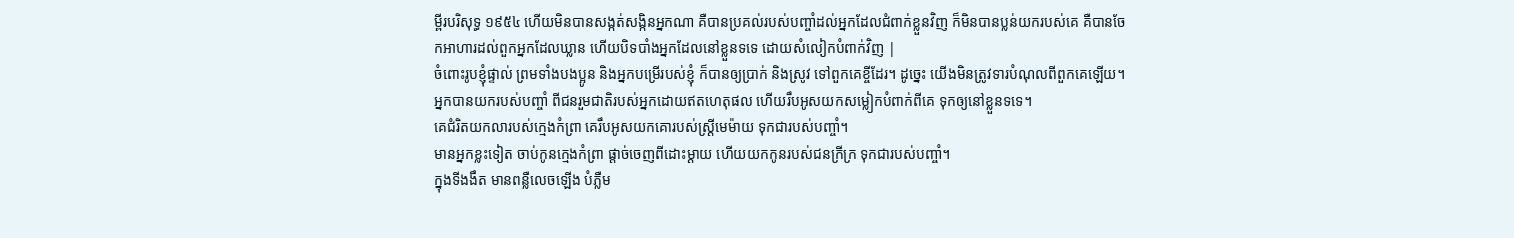ម្ពីរបរិសុទ្ធ ១៩៥៤ ហើយមិនបានសង្កត់សង្កិនអ្នកណា គឺបានប្រគល់របស់បញ្ចាំដល់អ្នកដែលជំពាក់ខ្លួនវិញ ក៏មិនបានប្លន់យករបស់គេ គឺបានចែកអាហារដល់ពួកអ្នកដែលឃ្លាន ហើយបិទបាំងអ្នកដែលនៅខ្លួនទទេ ដោយសំលៀកបំពាក់វិញ |
ចំពោះរូបខ្ញុំផ្ទាល់ ព្រមទាំងបងប្អូន និងអ្នកបម្រើរបស់ខ្ញុំ ក៏បានឲ្យប្រាក់ និងស្រូវ ទៅពួកគេខ្ចីដែរ។ ដូច្នេះ យើងមិនត្រូវទារបំណុលពីពួកគេឡើយ។
អ្នកបានយករបស់បញ្ចាំ ពីជនរួមជាតិរបស់អ្នកដោយឥតហេតុផល ហើយរឹបអូសយកសម្លៀកបំពាក់ពីគេ ទុកឲ្យនៅខ្លួនទទេ។
គេជំរិតយកលារបស់ក្មេងកំព្រា គេរឹបអូសយកគោរបស់ស្ត្រីមេម៉ាយ ទុកជារបស់បញ្ចាំ។
មានអ្នកខ្លះទៀត ចាប់កូនក្មេងកំព្រា ផ្ដាច់ចេញពីដោះម្ដាយ ហើយយកកូនរបស់ជនក្រីក្រ ទុកជារបស់បញ្ចាំ។
ក្នុងទីងងឹត មានពន្លឺលេចឡើង បំភ្លឺម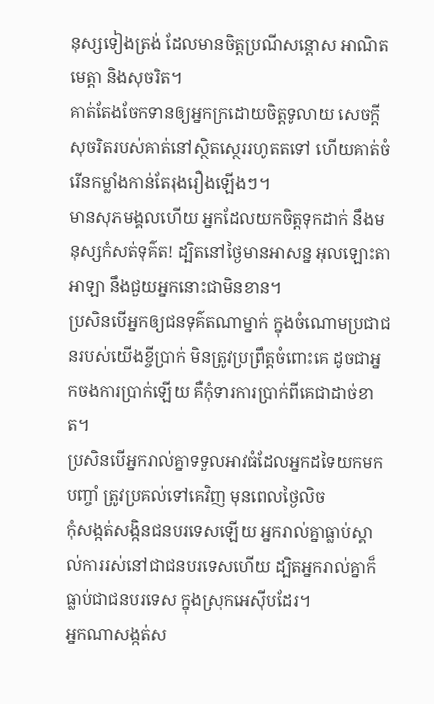នុស្សទៀងត្រង់ ដែលមានចិត្តប្រណីសន្ដោស អាណិតមេត្តា និងសុចរិត។
គាត់តែងចែកទានឲ្យអ្នកក្រដោយចិត្តទូលាយ សេចក្ដីសុចរិតរបស់គាត់នៅស្ថិតស្ថេររហូតតទៅ ហើយគាត់ចំរើនកម្លាំងកាន់តែរុងរឿងឡើងៗ។
មានសុភមង្គលហើយ អ្នកដែលយកចិត្តទុកដាក់ នឹងមនុស្សកំសត់ទុគ៌ត! ដ្បិតនៅថ្ងៃមានអាសន្ន អុលឡោះតាអាឡា នឹងជួយអ្នកនោះជាមិនខាន។
ប្រសិនបើអ្នកឲ្យជនទុគ៌តណាម្នាក់ ក្នុងចំណោមប្រជាជនរបស់យើងខ្ចីប្រាក់ មិនត្រូវប្រព្រឹត្តចំពោះគេ ដូចជាអ្នកចងការប្រាក់ឡើយ គឺកុំទារការប្រាក់ពីគេជាដាច់ខាត។
ប្រសិនបើអ្នករាល់គ្នាទទួលអាវធំដែលអ្នកដទៃយកមកបញ្ចាំ ត្រូវប្រគល់ទៅគេវិញ មុនពេលថ្ងៃលិច
កុំសង្កត់សង្កិនជនបរទេសឡើយ អ្នករាល់គ្នាធ្លាប់ស្គាល់ការរស់នៅជាជនបរទេសហើយ ដ្បិតអ្នករាល់គ្នាក៏ធ្លាប់ជាជនបរទេស ក្នុងស្រុកអេស៊ីបដែរ។
អ្នកណាសង្កត់ស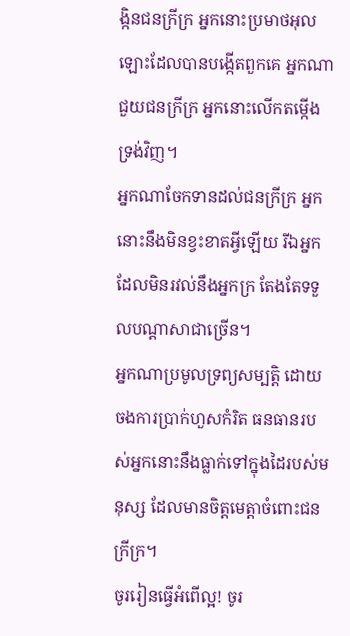ង្កិនជនក្រីក្រ អ្នកនោះប្រមាថអុលឡោះដែលបានបង្កើតពួកគេ អ្នកណាជួយជនក្រីក្រ អ្នកនោះលើកតម្កើងទ្រង់វិញ។
អ្នកណាចែកទានដល់ជនក្រីក្រ អ្នកនោះនឹងមិនខ្វះខាតអ្វីឡើយ រីឯអ្នកដែលមិនរវល់នឹងអ្នកក្រ តែងតែទទួលបណ្ដាសាជាច្រើន។
អ្នកណាប្រមូលទ្រព្យសម្បត្តិ ដោយចងការប្រាក់ហួសកំរិត ធនធានរបស់អ្នកនោះនឹងធ្លាក់ទៅក្នុងដៃរបស់មនុស្ស ដែលមានចិត្តមេត្តាចំពោះជនក្រីក្រ។
ចូររៀនធ្វើអំពើល្អ! ចូរ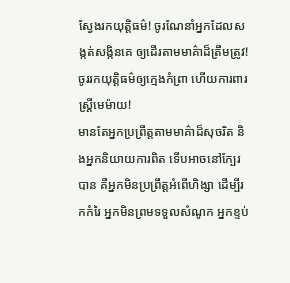ស្វែងរកយុត្តិធម៌! ចូរណែនាំអ្នកដែលសង្កត់សង្កិនគេ ឲ្យដើរតាមមាគ៌ាដ៏ត្រឹមត្រូវ! ចូររកយុត្តិធម៌ឲ្យក្មេងកំព្រា ហើយការពារស្ត្រីមេម៉ាយ!
មានតែអ្នកប្រព្រឹត្តតាមមាគ៌ាដ៏សុចរិត និងអ្នកនិយាយការពិត ទើបអាចនៅក្បែរបាន គឺអ្នកមិនប្រព្រឹត្តអំពើហិង្សា ដើម្បីរកកំរៃ អ្នកមិនព្រមទទួលសំណូក អ្នកខ្ទប់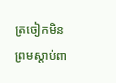ត្រចៀកមិនព្រមស្ដាប់ពា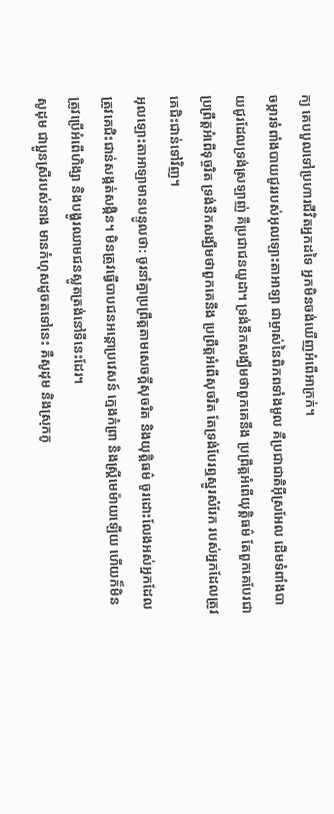ក្យ គេបបួលទៅប្រហារជីវិតអ្នកដទៃ អ្នកមិនចង់ឃើញអំពើអាក្រក់។
ចម្ការទំពាំងបាយជូររបស់អុលឡោះតាអាឡា ជាម្ចាស់នៃពិភពទាំងមូល គឺប្រជាជាតិអ៊ីស្រអែល ដើមទំពាំងបាយជូរដែលទ្រង់ស្រឡាញ់ គឺប្រជាជនយូដា។ ទ្រង់នឹកសង្ឃឹមថាពួកគេនឹង ប្រព្រឹត្តអំពើយុត្តិធម៌ តែពួកគេបែរជាប្រព្រឹត្តអំពើទុច្ចរិត ទ្រង់នឹកសង្ឃឹមថាពួកគេនឹង ប្រព្រឹត្តអំពើសុចរិត តែទ្រង់បែរឮស្នូរសំរែក របស់អ្នកដែលត្រូវគេជិះជាន់ទៅវិញ។
អុលឡោះតាអាឡាមានបន្ទូលថា: ចូរនាំគ្នាប្រព្រឹត្តតាមសេចក្ដីសុចរិត និងយុត្តិធម៌ ចូរដោះលែងអស់អ្នកដែលត្រូវគេជិះជាន់សង្កត់សង្កិន។ មិនត្រូវធ្វើបាបជនអន្តោប្រវេសន៍ ក្មេងកំព្រា និងស្ត្រីមេម៉ាយឡើយ ហើយក៏មិនត្រូវប្រើអំពើហិង្សា និងបង្ហូរឈាមជនស្លូតត្រង់នៅទីនេះដែរ។
សូដុម ជាប្អូនស្រីរបស់នាង មានកំហុសដូចតទៅនេះ គឺសូដុម និងស្រុកភូ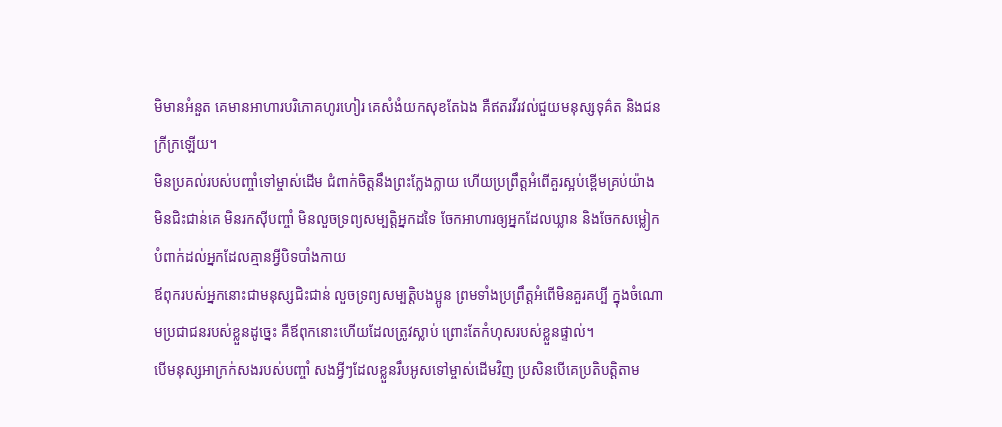មិមានអំនួត គេមានអាហារបរិភោគហូរហៀរ គេសំងំយកសុខតែឯង គឺឥតរវីរវល់ជួយមនុស្សទុគ៌ត និងជនក្រីក្រឡើយ។
មិនប្រគល់របស់បញ្ចាំទៅម្ចាស់ដើម ជំពាក់ចិត្តនឹងព្រះក្លែងក្លាយ ហើយប្រព្រឹត្តអំពើគួរស្អប់ខ្ពើមគ្រប់យ៉ាង
មិនជិះជាន់គេ មិនរកស៊ីបញ្ចាំ មិនលួចទ្រព្យសម្បត្តិអ្នកដទៃ ចែកអាហារឲ្យអ្នកដែលឃ្លាន និងចែកសម្លៀកបំពាក់ដល់អ្នកដែលគ្មានអ្វីបិទបាំងកាយ
ឪពុករបស់អ្នកនោះជាមនុស្សជិះជាន់ លួចទ្រព្យសម្បត្តិបងប្អូន ព្រមទាំងប្រព្រឹត្តអំពើមិនគួរគប្បី ក្នុងចំណោមប្រជាជនរបស់ខ្លួនដូច្នេះ គឺឪពុកនោះហើយដែលត្រូវស្លាប់ ព្រោះតែកំហុសរបស់ខ្លួនផ្ទាល់។
បើមនុស្សអាក្រក់សងរបស់បញ្ចាំ សងអ្វីៗដែលខ្លួនរឹបអូសទៅម្ចាស់ដើមវិញ ប្រសិនបើគេប្រតិបត្តិតាម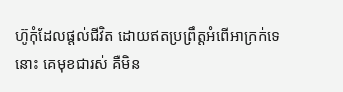ហ៊ូកុំដែលផ្ដល់ជីវិត ដោយឥតប្រព្រឹត្តអំពើអាក្រក់ទេនោះ គេមុខជារស់ គឺមិន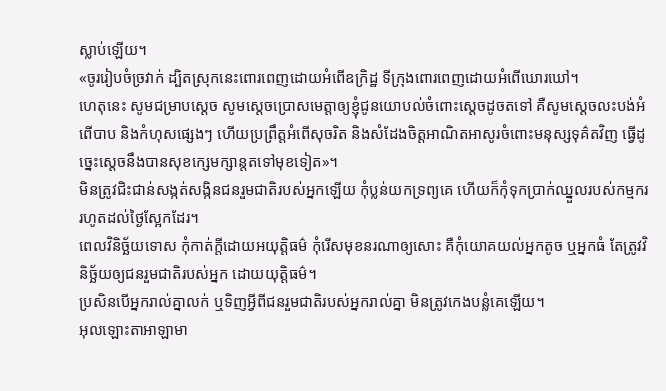ស្លាប់ឡើយ។
«ចូររៀបចំច្រវាក់ ដ្បិតស្រុកនេះពោរពេញដោយអំពើឧក្រិដ្ឋ ទីក្រុងពោរពេញដោយអំពើឃោរឃៅ។
ហេតុនេះ សូមជម្រាបស្តេច សូមស្តេចប្រោសមេត្តាឲ្យខ្ញុំជូនយោបល់ចំពោះស្តេចដូចតទៅ គឺសូមស្តេចលះបង់អំពើបាប និងកំហុសផ្សេងៗ ហើយប្រព្រឹត្តអំពើសុចរិត និងសំដែងចិត្តអាណិតអាសូរចំពោះមនុស្សទុគ៌តវិញ ធ្វើដូច្នេះស្តេចនឹងបានសុខក្សេមក្សាន្តតទៅមុខទៀត»។
មិនត្រូវជិះជាន់សង្កត់សង្កិនជនរួមជាតិរបស់អ្នកឡើយ កុំប្លន់យកទ្រព្យគេ ហើយក៏កុំទុកប្រាក់ឈ្នួលរបស់កម្មកររហូតដល់ថ្ងៃស្អែកដែរ។
ពេលវិនិច្ឆ័យទោស កុំកាត់ក្តីដោយអយុត្តិធម៌ កុំរើសមុខនរណាឲ្យសោះ គឺកុំយោគយល់អ្នកតូច ឬអ្នកធំ តែត្រូវវិនិច្ឆ័យឲ្យជនរួមជាតិរបស់អ្នក ដោយយុត្តិធម៌។
ប្រសិនបើអ្នករាល់គ្នាលក់ ឬទិញអ្វីពីជនរួមជាតិរបស់អ្នករាល់គ្នា មិនត្រូវកេងបន្លំគេឡើយ។
អុលឡោះតាអាឡាមា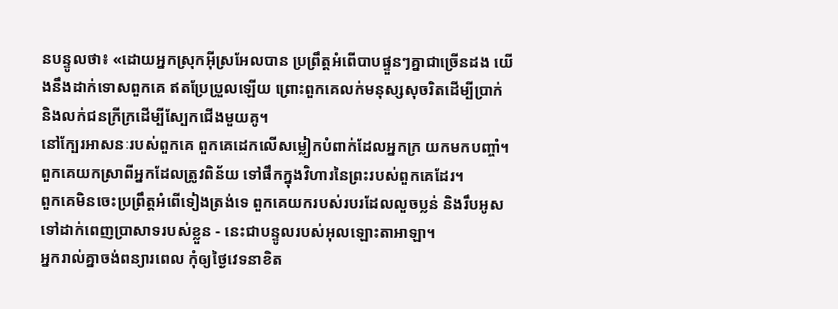នបន្ទូលថា៖ «ដោយអ្នកស្រុកអ៊ីស្រអែលបាន ប្រព្រឹត្តអំពើបាបផ្ទួនៗគ្នាជាច្រើនដង យើងនឹងដាក់ទោសពួកគេ ឥតប្រែប្រួលឡើយ ព្រោះពួកគេលក់មនុស្សសុចរិតដើម្បីប្រាក់ និងលក់ជនក្រីក្រដើម្បីស្បែកជើងមួយគូ។
នៅក្បែរអាសនៈរបស់ពួកគេ ពួកគេដេកលើសម្លៀកបំពាក់ដែលអ្នកក្រ យកមកបញ្ចាំ។ ពួកគេយកស្រាពីអ្នកដែលត្រូវពិន័យ ទៅផឹកក្នុងវិហារនៃព្រះរបស់ពួកគេដែរ។
ពួកគេមិនចេះប្រព្រឹត្តអំពើទៀងត្រង់ទេ ពួកគេយករបស់របរដែលលួចប្លន់ និងរឹបអូស ទៅដាក់ពេញប្រាសាទរបស់ខ្លួន - នេះជាបន្ទូលរបស់អុលឡោះតាអាឡា។
អ្នករាល់គ្នាចង់ពន្យារពេល កុំឲ្យថ្ងៃវេទនាខិត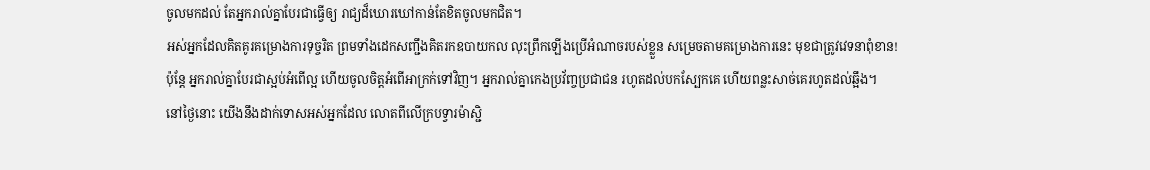ចូលមកដល់ តែអ្នករាល់គ្នាបែរជាធ្វើឲ្យ រាជ្យដ៏ឃោរឃៅកាន់តែខិតចូលមកជិត។
អស់អ្នកដែលគិតគូរគម្រោងការទុច្ចរិត ព្រមទាំងដេកសញ្ជឹងគិតរកឧបាយកល លុះព្រឹកឡើងប្រើអំណាចរបស់ខ្លួន សម្រេចតាមគម្រោងការនេះ មុខជាត្រូវវេទនាពុំខាន!
ប៉ុន្តែ អ្នករាល់គ្នាបែរជាស្អប់អំពើល្អ ហើយចូលចិត្តអំពើអាក្រក់ទៅវិញ។ អ្នករាល់គ្នាកេងប្រវ័ញ្ចប្រជាជន រហូតដល់បកស្បែកគេ ហើយពន្លះសាច់គេរហូតដល់ឆ្អឹង។
នៅថ្ងៃនោះ យើងនឹងដាក់ទោសអស់អ្នកដែល លោតពីលើក្របទ្វារម៉ាស្ជិ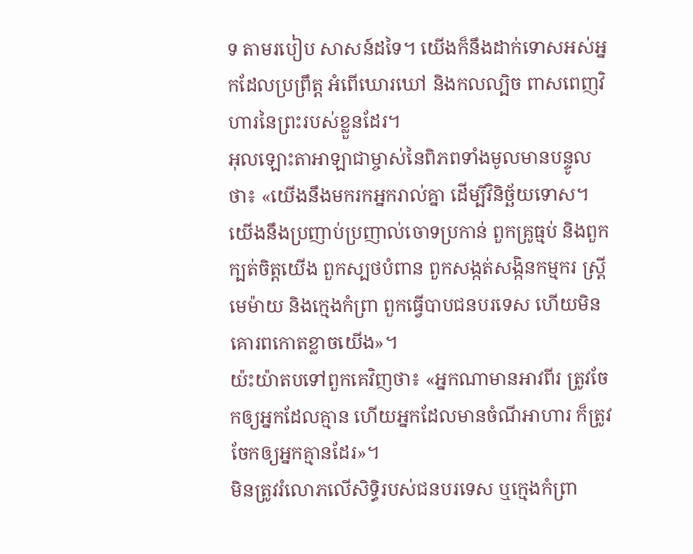ទ តាមរបៀប សាសន៍ដទៃ។ យើងក៏នឹងដាក់ទោសអស់អ្នកដែលប្រព្រឹត្ត អំពើឃោរឃៅ និងកលល្បិច ពាសពេញវិហារនៃព្រះរបស់ខ្លួនដែរ។
អុលឡោះតាអាឡាជាម្ចាស់នៃពិភពទាំងមូលមានបន្ទូលថា៖ «យើងនឹងមករកអ្នករាល់គ្នា ដើម្បីវិនិច្ឆ័យទោស។ យើងនឹងប្រញាប់ប្រញាល់ចោទប្រកាន់ ពួកគ្រូធ្មប់ និងពួកក្បត់ចិត្តយើង ពួកស្បថបំពាន ពួកសង្កត់សង្កិនកម្មករ ស្ត្រីមេម៉ាយ និងក្មេងកំព្រា ពួកធ្វើបាបជនបរទេស ហើយមិនគោរពកោតខ្លាចយើង»។
យ៉ះយ៉ាតបទៅពួកគេវិញថា៖ «អ្នកណាមានអាវពីរ ត្រូវចែកឲ្យអ្នកដែលគ្មាន ហើយអ្នកដែលមានចំណីអាហារ ក៏ត្រូវចែកឲ្យអ្នកគ្មានដែរ»។
មិនត្រូវរំលោភលើសិទ្ធិរបស់ជនបរទេស ឬក្មេងកំព្រា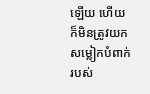ឡើយ ហើយក៏មិនត្រូវយកសម្លៀកបំពាក់របស់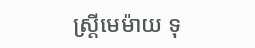ស្ត្រីមេម៉ាយ ទុ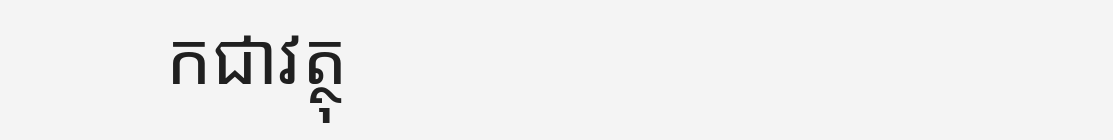កជាវត្ថុ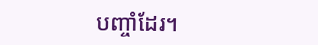បញ្ចាំដែរ។